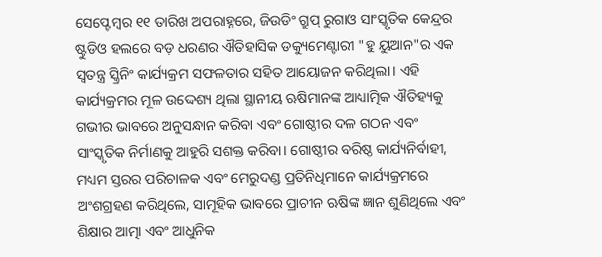ସେପ୍ଟେମ୍ବର ୧୧ ତାରିଖ ଅପରାହ୍ନରେ, ଜିଉଡିଂ ଗ୍ରୁପ୍ ରୁଗାଓ ସାଂସ୍କୃତିକ କେନ୍ଦ୍ରର ଷ୍ଟୁଡିଓ ହଲରେ ବଡ଼ ଧରଣର ଐତିହାସିକ ଡକ୍ୟୁମେଣ୍ଟାରୀ "ହୁ ୟୁଆନ"ର ଏକ ସ୍ୱତନ୍ତ୍ର ସ୍କ୍ରିନିଂ କାର୍ଯ୍ୟକ୍ରମ ସଫଳତାର ସହିତ ଆୟୋଜନ କରିଥିଲା। ଏହି କାର୍ଯ୍ୟକ୍ରମର ମୂଳ ଉଦ୍ଦେଶ୍ୟ ଥିଲା ସ୍ଥାନୀୟ ଋଷିମାନଙ୍କ ଆଧ୍ୟାତ୍ମିକ ଐତିହ୍ୟକୁ ଗଭୀର ଭାବରେ ଅନୁସନ୍ଧାନ କରିବା ଏବଂ ଗୋଷ୍ଠୀର ଦଳ ଗଠନ ଏବଂ ସାଂସ୍କୃତିକ ନିର୍ମାଣକୁ ଆହୁରି ସଶକ୍ତ କରିବା। ଗୋଷ୍ଠୀର ବରିଷ୍ଠ କାର୍ଯ୍ୟନିର୍ବାହୀ, ମଧ୍ୟମ ସ୍ତରର ପରିଚାଳକ ଏବଂ ମେରୁଦଣ୍ଡ ପ୍ରତିନିଧିମାନେ କାର୍ଯ୍ୟକ୍ରମରେ ଅଂଶଗ୍ରହଣ କରିଥିଲେ, ସାମୂହିକ ଭାବରେ ପ୍ରାଚୀନ ଋଷିଙ୍କ ଜ୍ଞାନ ଶୁଣିଥିଲେ ଏବଂ ଶିକ୍ଷାର ଆତ୍ମା ଏବଂ ଆଧୁନିକ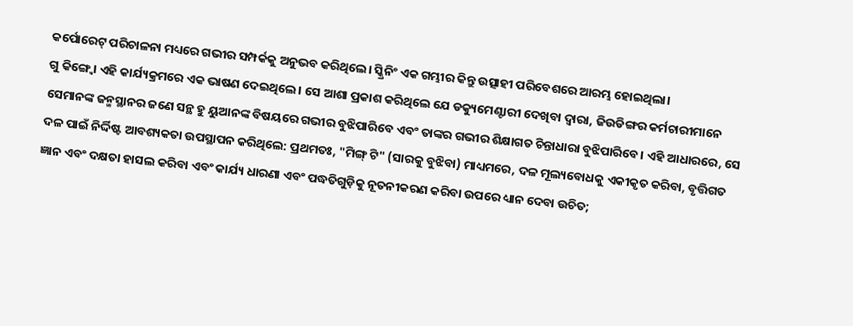କର୍ପୋରେଟ୍ ପରିଚାଳନା ମଧ୍ୟରେ ଗଭୀର ସମ୍ପର୍କକୁ ଅନୁଭବ କରିଥିଲେ। ସ୍କ୍ରିନିଂ ଏକ ଗମ୍ଭୀର କିନ୍ତୁ ଉତ୍ସାହୀ ପରିବେଶରେ ଆରମ୍ଭ ହୋଇଥିଲା।
ଗୁ କିଙ୍ଗ୍ବୋ ଏହି କାର୍ଯ୍ୟକ୍ରମରେ ଏକ ଭାଷଣ ଦେଇଥିଲେ। ସେ ଆଶା ପ୍ରକାଶ କରିଥିଲେ ଯେ ଡକ୍ୟୁମେଣ୍ଟାରୀ ଦେଖିବା ଦ୍ୱାରା, ଜିଉଡିଙ୍ଗର କର୍ମଚାରୀମାନେ ସେମାନଙ୍କ ଜନ୍ମସ୍ଥାନର ଜଣେ ସନ୍ଥ ହୁ ୟୁଆନଙ୍କ ବିଷୟରେ ଗଭୀର ବୁଝିପାରିବେ ଏବଂ ତାଙ୍କର ଗଭୀର ଶିକ୍ଷାଗତ ଚିନ୍ତାଧାରା ବୁଝିପାରିବେ। ଏହି ଆଧାରରେ, ସେ ଦଳ ପାଇଁ ନିର୍ଦ୍ଦିଷ୍ଟ ଆବଶ୍ୟକତା ଉପସ୍ଥାପନ କରିଥିଲେ: ପ୍ରଥମତଃ, "ମିଙ୍ଗ୍ ଟି" (ସାରକୁ ବୁଝିବା) ମାଧ୍ୟମରେ, ଦଳ ମୂଲ୍ୟବୋଧକୁ ଏକୀକୃତ କରିବା, ବୃତ୍ତିଗତ ଜ୍ଞାନ ଏବଂ ଦକ୍ଷତା ହାସଲ କରିବା ଏବଂ କାର୍ଯ୍ୟ ଧାରଣା ଏବଂ ପଦ୍ଧତିଗୁଡ଼ିକୁ ନୂତନୀକରଣ କରିବା ଉପରେ ଧ୍ୟାନ ଦେବା ଉଚିତ;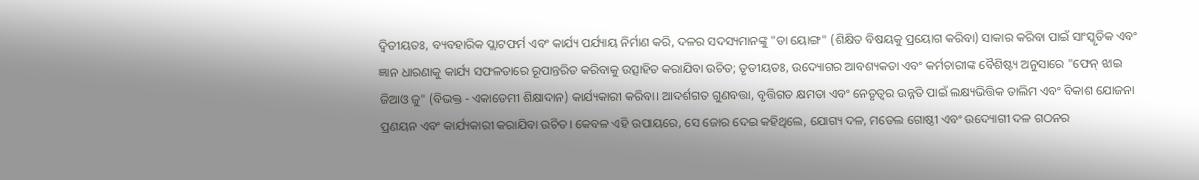ଦ୍ୱିତୀୟତଃ, ବ୍ୟବହାରିକ ପ୍ଲାଟଫର୍ମ ଏବଂ କାର୍ଯ୍ୟ ପର୍ଯ୍ୟାୟ ନିର୍ମାଣ କରି, ଦଳର ସଦସ୍ୟମାନଙ୍କୁ "ଡା ୟୋଙ୍ଗ" (ଶିକ୍ଷିତ ବିଷୟକୁ ପ୍ରୟୋଗ କରିବା) ସାକାର କରିବା ପାଇଁ ସାଂସ୍କୃତିକ ଏବଂ ଜ୍ଞାନ ଧାରଣାକୁ କାର୍ଯ୍ୟ ସଫଳତାରେ ରୂପାନ୍ତରିତ କରିବାକୁ ଉତ୍ସାହିତ କରାଯିବା ଉଚିତ; ତୃତୀୟତଃ, ଉଦ୍ୟୋଗର ଆବଶ୍ୟକତା ଏବଂ କର୍ମଚାରୀଙ୍କ ବୈଶିଷ୍ଟ୍ୟ ଅନୁସାରେ "ଫେନ୍ ଝାଇ ଜିଆଓ ଜୁ" (ବିଭକ୍ତ - ଏକାଡେମୀ ଶିକ୍ଷାଦାନ) କାର୍ଯ୍ୟକାରୀ କରିବା। ଆଦର୍ଶଗତ ଗୁଣବତ୍ତା, ବୃତ୍ତିଗତ କ୍ଷମତା ଏବଂ ନେତୃତ୍ୱର ଉନ୍ନତି ପାଇଁ ଲକ୍ଷ୍ୟଭିତ୍ତିକ ତାଲିମ ଏବଂ ବିକାଶ ଯୋଜନା ପ୍ରଣୟନ ଏବଂ କାର୍ଯ୍ୟକାରୀ କରାଯିବା ଉଚିତ। କେବଳ ଏହି ଉପାୟରେ, ସେ ଜୋର ଦେଇ କହିଥିଲେ, ଯୋଗ୍ୟ ଦଳ, ମଡେଲ ଗୋଷ୍ଠୀ ଏବଂ ଉଦ୍ୟୋଗୀ ଦଳ ଗଠନର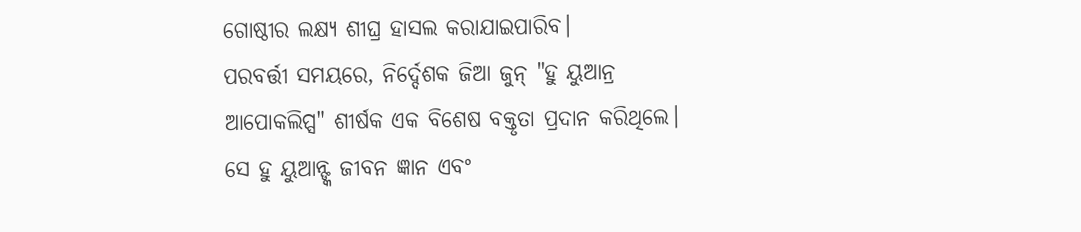ଗୋଷ୍ଠୀର ଲକ୍ଷ୍ୟ ଶୀଘ୍ର ହାସଲ କରାଯାଇପାରିବ।
ପରବର୍ତ୍ତୀ ସମୟରେ, ନିର୍ଦ୍ଦେଶକ ଜିଆ ଜୁନ୍ "ହୁ ୟୁଆନ୍ର ଆପୋକଲିପ୍ସ" ଶୀର୍ଷକ ଏକ ବିଶେଷ ବକ୍ତୃତା ପ୍ରଦାନ କରିଥିଲେ। ସେ ହୁ ୟୁଆନ୍ଙ୍କ ଜୀବନ ଜ୍ଞାନ ଏବଂ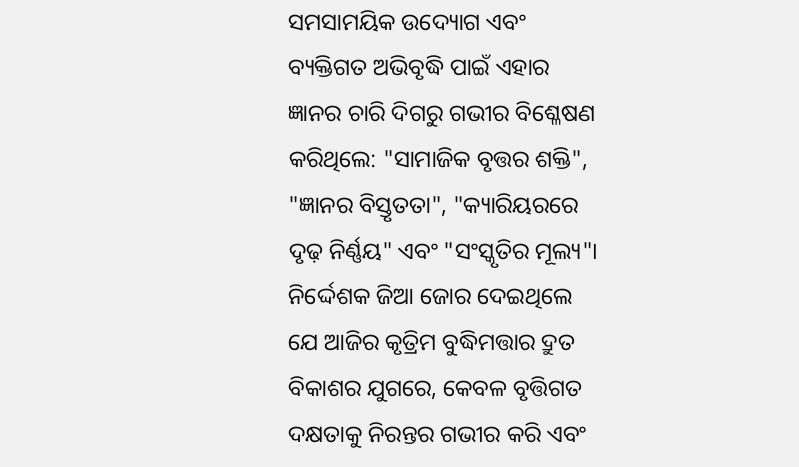ସମସାମୟିକ ଉଦ୍ୟୋଗ ଏବଂ ବ୍ୟକ୍ତିଗତ ଅଭିବୃଦ୍ଧି ପାଇଁ ଏହାର ଜ୍ଞାନର ଚାରି ଦିଗରୁ ଗଭୀର ବିଶ୍ଳେଷଣ କରିଥିଲେ: "ସାମାଜିକ ବୃତ୍ତର ଶକ୍ତି", "ଜ୍ଞାନର ବିସ୍ତୃତତା", "କ୍ୟାରିୟରରେ ଦୃଢ଼ ନିର୍ଣ୍ଣୟ" ଏବଂ "ସଂସ୍କୃତିର ମୂଲ୍ୟ"। ନିର୍ଦ୍ଦେଶକ ଜିଆ ଜୋର ଦେଇଥିଲେ ଯେ ଆଜିର କୃତ୍ରିମ ବୁଦ୍ଧିମତ୍ତାର ଦ୍ରୁତ ବିକାଶର ଯୁଗରେ, କେବଳ ବୃତ୍ତିଗତ ଦକ୍ଷତାକୁ ନିରନ୍ତର ଗଭୀର କରି ଏବଂ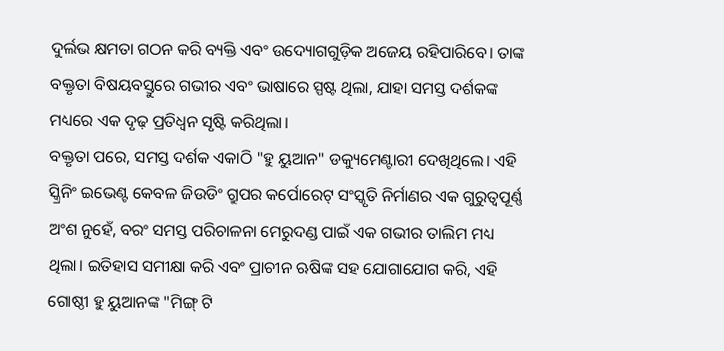ଦୁର୍ଲଭ କ୍ଷମତା ଗଠନ କରି ବ୍ୟକ୍ତି ଏବଂ ଉଦ୍ୟୋଗଗୁଡ଼ିକ ଅଜେୟ ରହିପାରିବେ। ତାଙ୍କ ବକ୍ତୃତା ବିଷୟବସ୍ତୁରେ ଗଭୀର ଏବଂ ଭାଷାରେ ସ୍ପଷ୍ଟ ଥିଲା, ଯାହା ସମସ୍ତ ଦର୍ଶକଙ୍କ ମଧ୍ୟରେ ଏକ ଦୃଢ଼ ପ୍ରତିଧ୍ୱନ ସୃଷ୍ଟି କରିଥିଲା।
ବକ୍ତୃତା ପରେ, ସମସ୍ତ ଦର୍ଶକ ଏକାଠି "ହୁ ୟୁଆନ" ଡକ୍ୟୁମେଣ୍ଟାରୀ ଦେଖିଥିଲେ। ଏହି ସ୍କ୍ରିନିଂ ଇଭେଣ୍ଟ କେବଳ ଜିଉଡିଂ ଗ୍ରୁପର କର୍ପୋରେଟ୍ ସଂସ୍କୃତି ନିର୍ମାଣର ଏକ ଗୁରୁତ୍ୱପୂର୍ଣ୍ଣ ଅଂଶ ନୁହେଁ, ବରଂ ସମସ୍ତ ପରିଚାଳନା ମେରୁଦଣ୍ଡ ପାଇଁ ଏକ ଗଭୀର ତାଲିମ ମଧ୍ୟ ଥିଲା। ଇତିହାସ ସମୀକ୍ଷା କରି ଏବଂ ପ୍ରାଚୀନ ଋଷିଙ୍କ ସହ ଯୋଗାଯୋଗ କରି, ଏହି ଗୋଷ୍ଠୀ ହୁ ୟୁଆନଙ୍କ "ମିଙ୍ଗ୍ ଟି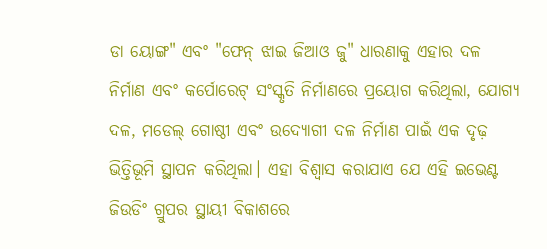ଡା ୟୋଙ୍ଗ" ଏବଂ "ଫେନ୍ ଝାଇ ଜିଆଓ ଜୁ" ଧାରଣାକୁ ଏହାର ଦଳ ନିର୍ମାଣ ଏବଂ କର୍ପୋରେଟ୍ ସଂସ୍କୃତି ନିର୍ମାଣରେ ପ୍ରୟୋଗ କରିଥିଲା, ଯୋଗ୍ୟ ଦଳ, ମଡେଲ୍ ଗୋଷ୍ଠୀ ଏବଂ ଉଦ୍ୟୋଗୀ ଦଳ ନିର୍ମାଣ ପାଇଁ ଏକ ଦୃଢ଼ ଭିତ୍ତିଭୂମି ସ୍ଥାପନ କରିଥିଲା। ଏହା ବିଶ୍ୱାସ କରାଯାଏ ଯେ ଏହି ଇଭେଣ୍ଟ ଜିଉଡିଂ ଗ୍ରୁପର ସ୍ଥାୟୀ ବିକାଶରେ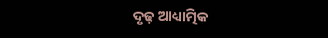ଦୃଢ଼ ଆଧ୍ୟାତ୍ମିକ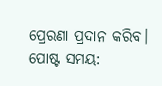ପ୍ରେରଣା ପ୍ରଦାନ କରିବ।
ପୋଷ୍ଟ ସମୟ: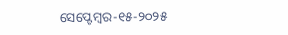ସେପ୍ଟେମ୍ବର-୧୫-୨୦୨୫